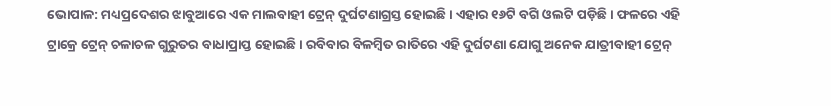ଭୋପାଳ: ମଧ୍ୟପ୍ରଦେଶର ଝାବୁଆରେ ଏକ ମାଲବାହୀ ଟ୍ରେନ୍ ଦୁର୍ଘଟଣାଗ୍ରସ୍ତ ହୋଇଛି । ଏହାର ୧୬ଟି ବଗି ଓଲଟି ପଡ଼ିଛି । ଫଳରେ ଏହି ଟ୍ରାକ୍ରେ ଟ୍ରେନ୍ ଚଳାଚଳ ଗୁରୁତର ବାଧାପ୍ରାପ୍ତ ହୋଇଛି । ରବିବାର ବିଳମ୍ବିତ ରାତିରେ ଏହି ଦୁର୍ଘଟଣା ଯୋଗୁ ଅନେକ ଯାତ୍ରୀବାହୀ ଟ୍ରେନ୍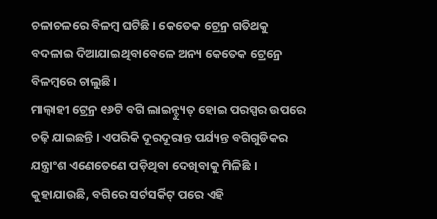ଚଳାଚଳରେ ବିଳମ୍ବ ଘଟିଛି । କେତେକ ଟ୍ରେନ୍ର ଗତିଥକୁ ବଦଳାଇ ଦିଆଯାଇଥିବାବେଳେ ଅନ୍ୟ କେତେକ ଟ୍ରେନ୍ରେ ବିଳମ୍ବରେ ଚାଲୁଛି ।
ମାଲ୍ବାହୀ ଟ୍ରେନ୍ର ୧୬ଟି ବଗି ଲାଇନ୍ଚ୍ୟୁତ୍ ହୋଇ ପରସ୍ପର ଉପରେ ଚଢ଼ି ଯାଇଛନ୍ତି । ଏପରିକି ଦୂରଦୂରାନ୍ତ ପର୍ଯ୍ୟନ୍ତ ବଗିଗୁଡିକର ଯନ୍ତ୍ରାଂଶ ଏଣେତେଣେ ପଡ଼ିଥିବା ଦେଖିବାକୁ ମିଳିଛି । କୁହାଯାଉଛି, ବଗିରେ ସର୍ଟସର୍କିଟ୍ ପରେ ଏହି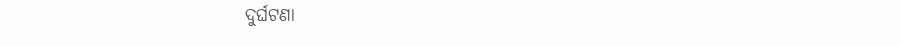ଦୁର୍ଘଟଣା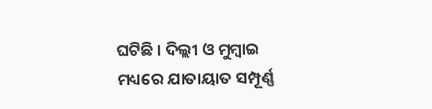ଘଟିଛି । ଦିଲ୍ଲୀ ଓ ମୁମ୍ବାଇ ମଧ୍ୟରେ ଯାତାୟାତ ସମ୍ପୂର୍ଣ୍ଣ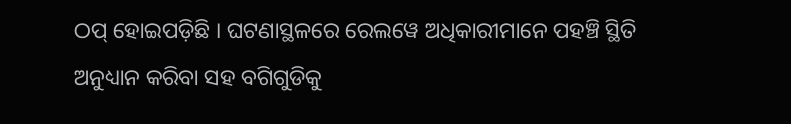ଠପ୍ ହୋଇପଡ଼ିଛି । ଘଟଣାସ୍ଥଳରେ ରେଲୱେ ଅଧିକାରୀମାନେ ପହଞ୍ଚି ସ୍ଥିତି ଅନୁଧ୍ୟାନ କରିବା ସହ ବଗିଗୁଡିକୁ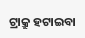ଟ୍ରାକ୍ରୁ ହଟାଇବା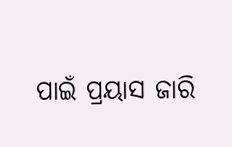ପାଇଁ ପ୍ରୟାସ ଜାରି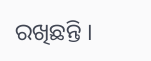ରଖିଛନ୍ତି ।